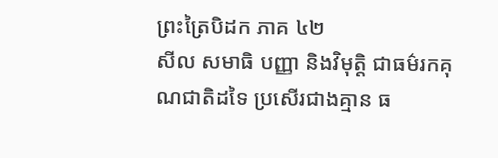ព្រះត្រៃបិដក ភាគ ៤២
សីល សមាធិ បញ្ញា និងវិមុត្តិ ជាធម៌រកគុណជាតិដទៃ ប្រសើរជាងគ្មាន ធ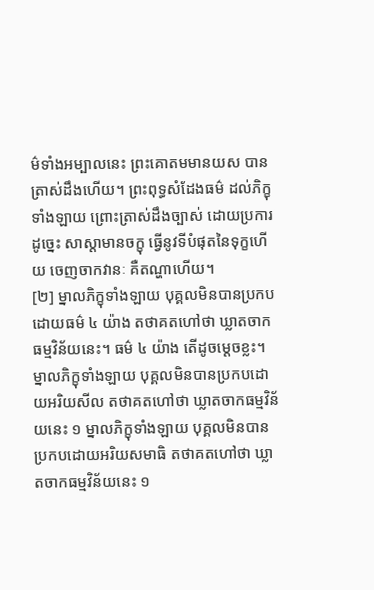ម៌ទាំងអម្បាលនេះ ព្រះគោតមមានយស បានត្រាស់ដឹងហើយ។ ព្រះពុទ្ធសំដែងធម៌ ដល់ភិក្ខុទាំងឡាយ ព្រោះត្រាស់ដឹងច្បាស់ ដោយប្រការដូច្នេះ សាស្តាមានចក្ខុ ធ្វើនូវទីបំផុតនៃទុក្ខហើយ ចេញចាកវានៈ គឺតណ្ហាហើយ។
[២] ម្នាលភិក្ខុទាំងឡាយ បុគ្គលមិនបានប្រកបដោយធម៌ ៤ យ៉ាង តថាគតហៅថា ឃ្លាតចាកធម្មវិន័យនេះ។ ធម៌ ៤ យ៉ាង តើដូចម្តេចខ្លះ។ ម្នាលភិក្ខុទាំងឡាយ បុគ្គលមិនបានប្រកបដោយអរិយសីល តថាគតហៅថា ឃ្លាតចាកធម្មវិន័យនេះ ១ ម្នាលភិក្ខុទាំងឡាយ បុគ្គលមិនបានប្រកបដោយអរិយសមាធិ តថាគតហៅថា ឃ្លាតចាកធម្មវិន័យនេះ ១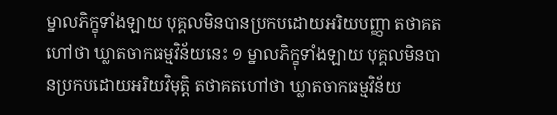ម្នាលភិក្ខុទាំងឡាយ បុគ្គលមិនបានប្រកបដោយអរិយបញ្ញា តថាគតហៅថា ឃ្លាតចាកធម្មវិន័យនេះ ១ ម្នាលភិក្ខុទាំងឡាយ បុគ្គលមិនបានប្រកបដោយអរិយវិមុត្តិ តថាគតហៅថា ឃ្លាតចាកធម្មវិន័យ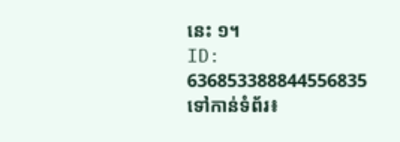នេះ ១។
ID: 636853388844556835
ទៅកាន់ទំព័រ៖